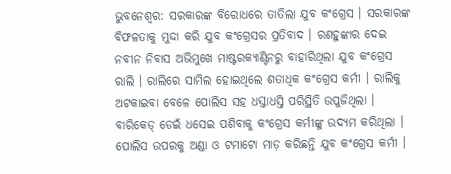ଭୁବନେଶ୍ବର: ସରକାରଙ୍କ ବିରୋଧରେ ତାତିଲା ଯୁବ କଂଗ୍ରେସ । ସରକାରଙ୍କ ବିଫଳତାକୁ ମୁଦ୍ଦା କରି ଯୁବ କଂଗ୍ରେସର ପ୍ରତିବାଦ । ରଣହୁଙ୍କାର ଦେଇ ନବୀନ ନିବାସ ଅଭିମୁଖେ ମାଷ୍ଟରକ୍ୟାଣ୍ଟିନରୁ ବାହାରିଥିଲା ଯୁବ କଂଗ୍ରେସ ରାଲି । ରାଲିରେ ସାମିଲ ହୋଇଥିଲେ ଶତାଧିକ କଂଗ୍ରେସ କର୍ମୀ । ରାଲିକୁ ଅଟକାଇବା ବେଳେ ପୋଲିସ ସହ ଧସ୍ତାଧସ୍ତି ପରିସ୍ଥିତି ଉପୁଜିଥିଲା । ବାରିକେଡ୍ ଡେଇଁ ଧସେଇ ପଶିବାକୁ କଂଗ୍ରେସ କର୍ମୀଙ୍କୁ ଉଦ୍ୟମ କରିଥିଲା । ପୋଲିସ ଉପରକୁ ଅଣ୍ଡା ଓ ଟମାଟୋ ମାଡ଼ କରିଛନ୍ତି ଯୁବ କଂଗ୍ରେସ କର୍ମୀ ।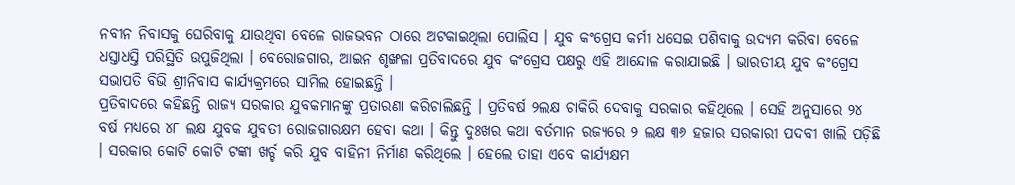ନବୀନ ନିବାସକୁ ଘେରିବାକୁ ଯାଉଥିବା ବେଳେ ରାଜଭବନ ଠାରେ ଅଟକାଇଥିଲା ପୋଲିସ । ଯୁବ କଂଗ୍ରେସ କର୍ମୀ ଧସେଇ ପଶିବାକୁ ଉଦ୍ୟମ କରିବା ବେଳେ ଧସ୍ତାଧସ୍ତି ପରିସ୍ଥିତି ଉପୁଜିଥିଲା । ବେରୋଜଗାର, ଆଇନ ଶୃଙ୍ଖଳା ପ୍ରତିବାଦରେ ଯୁବ କଂଗ୍ରେସ ପକ୍ଷରୁ ଏହି ଆନ୍ଦୋଳ କରାଯାଇଛି । ଭାରତୀୟ ଯୁବ କଂଗ୍ରେସ ସଭାପତି ବିଭି ଶ୍ରୀନିବାସ କାର୍ଯ୍ୟକ୍ରମରେ ସାମିଲ ହୋଇଛନ୍ତି ।
ପ୍ରତିବାଦରେ କହିଛନ୍ତି ରାଜ୍ୟ ସରକାର ଯୁବକମାନଙ୍କୁ ପ୍ରତାରଣା କରିଚାଲିଛନ୍ତି । ପ୍ରତିବର୍ଷ ୨ଲକ୍ଷ ଚାକିରି ଦେବାକୁ ସରକାର କହିଥିଲେ । ସେହି ଅନୁସାରେ ୨୪ ବର୍ଷ ମଧ୍ୟରେ ୪୮ ଲକ୍ଷ ଯୁବକ ଯୁବତୀ ରୋଜଗାରକ୍ଷମ ହେବା କଥା । କିନ୍ତୁ ଦୁଃଖର କଥା ବର୍ତମାନ ରଜ୍ୟରେ ୨ ଲକ୍ଷ ୩୬ ହଜାର ସରକାରୀ ପଦବୀ ଖାଲି ପଡ଼ିଛି । ସରକାର କୋଟି କୋଟି ଟଙ୍କା ଖର୍ଚ୍ଚ କରି ଯୁବ ବାହିନୀ ନିର୍ମାଣ କରିଥିଲେ । ହେଲେ ତାହା ଏବେ କାର୍ଯ୍ୟକ୍ଷମ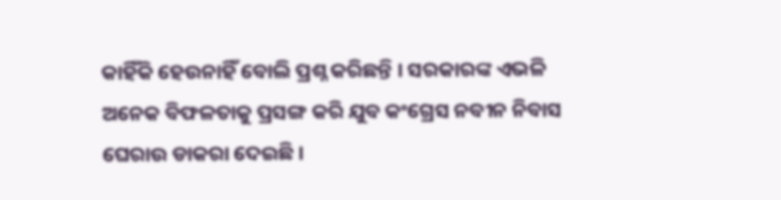କାହିଁକି ହେଉନାହିଁ ବୋଲି ପ୍ରଶ୍ନ କରିଛନ୍ତି । ସରକାରଙ୍କ ଏଭଳି ଅନେକ ବିଫଳତାକୁ ପ୍ରସଙ୍ଗ କରି ଯୁବ କଂଗ୍ରେସ ନବୀନ ନିବାସ ଘେରାଉ ଡାକରା ଦେଇଛି ।